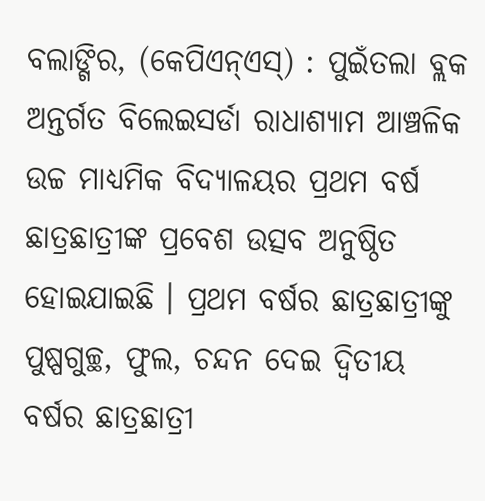ବଲାଙ୍ଗିର, (କେପିଏନ୍ଏସ୍) : ପୁଇଁତଲା ବ୍ଲକ ଅନ୍ତର୍ଗତ ବିଲେଇସର୍ଡା ରାଧାଶ୍ୟାମ ଆଞ୍ଚଳିକ ଉଚ୍ଚ ମାଧ୍ୟମିକ ବିଦ୍ୟାଳୟର ପ୍ରଥମ ବର୍ଷ ଛାତ୍ରଛାତ୍ରୀଙ୍କ ପ୍ରବେଶ ଉତ୍ସବ ଅନୁଷ୍ଠିତ ହୋଇଯାଇଛି । ପ୍ରଥମ ବର୍ଷର ଛାତ୍ରଛାତ୍ରୀଙ୍କୁ ପୁଷ୍ପଗୁଚ୍ଛ, ଫୁଲ, ଚନ୍ଦନ ଦେଇ ଦ୍ୱିତୀୟ ବର୍ଷର ଛାତ୍ରଛାତ୍ରୀ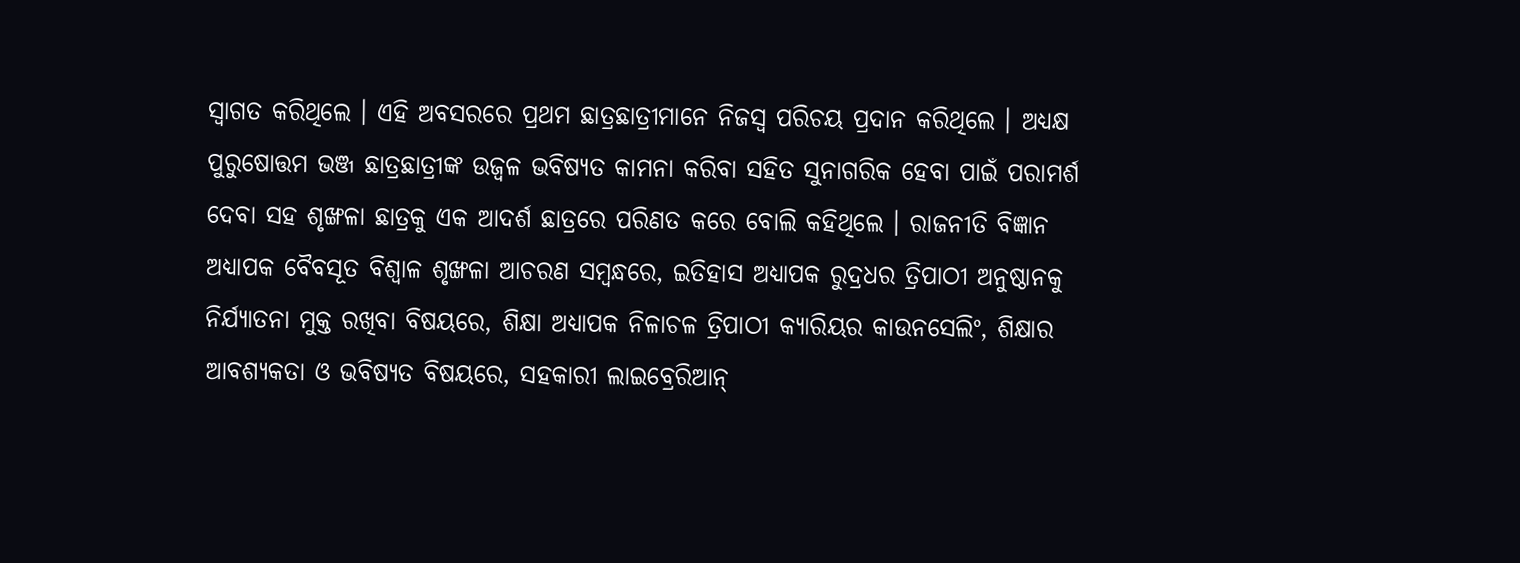ସ୍ୱାଗତ କରିଥିଲେ । ଏହି ଅବସରରେ ପ୍ରଥମ ଛାତ୍ରଛାତ୍ରୀମାନେ ନିଜସ୍ୱ ପରିଚୟ ପ୍ରଦାନ କରିଥିଲେ । ଅଧ୍ୟକ୍ଷ ପୁରୁଷୋତ୍ତମ ଭଞ୍ଜ ଛାତ୍ରଛାତ୍ରୀଙ୍କ ଉଜ୍ୱଳ ଭବିଷ୍ୟତ କାମନା କରିବା ସହିତ ସୁନାଗରିକ ହେବା ପାଇଁ ପରାମର୍ଶ ଦେବା ସହ ଶୃଙ୍ଖଳା ଛାତ୍ରକୁ ଏକ ଆଦର୍ଶ ଛାତ୍ରରେ ପରିଣତ କରେ ବୋଲି କହିଥିଲେ । ରାଜନୀତି ବିଜ୍ଞାନ ଅଧ୍ୟାପକ ବୈବସୂତ ବିଶ୍ୱାଳ ଶୃଙ୍ଖଳା ଆଚରଣ ସମ୍ବନ୍ଧରେ, ଇତିହାସ ଅଧ୍ୟାପକ ରୁଦ୍ରଧର ତ୍ରିପାଠୀ ଅନୁଷ୍ଠାନକୁ ନିର୍ଯ୍ୟାତନା ମୁକ୍ତ ରଖିବା ବିଷୟରେ, ଶିକ୍ଷା ଅଧ୍ୟାପକ ନିଳାଚଳ ତ୍ରିପାଠୀ କ୍ୟାରିୟର କାଉନସେଲିଂ, ଶିକ୍ଷାର ଆବଶ୍ୟକତା ଓ ଭବିଷ୍ୟତ ବିଷୟରେ, ସହକାରୀ ଲାଇବ୍ରେରିଆନ୍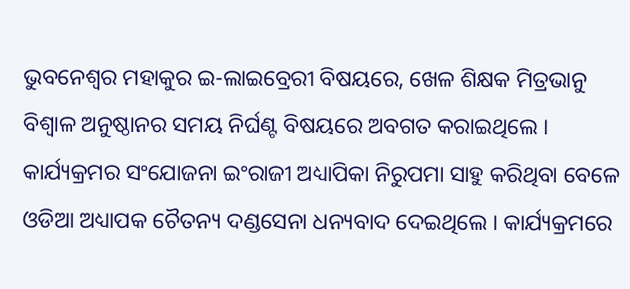ଭୁବନେଶ୍ୱର ମହାକୁର ଇ-ଲାଇବ୍ରେରୀ ବିଷୟରେ, ଖେଳ ଶିକ୍ଷକ ମିତ୍ରଭାନୁ ବିଶ୍ୱାଳ ଅନୁଷ୍ଠାନର ସମୟ ନିର୍ଘଣ୍ଟ ବିଷୟରେ ଅବଗତ କରାଇଥିଲେ । କାର୍ଯ୍ୟକ୍ରମର ସଂଯୋଜନା ଇଂରାଜୀ ଅଧ୍ୟାପିକା ନିରୁପମା ସାହୁ କରିଥିବା ବେଳେ ଓଡିଆ ଅଧ୍ୟାପକ ଚୈତନ୍ୟ ଦଣ୍ଡସେନା ଧନ୍ୟବାଦ ଦେଇଥିଲେ । କାର୍ଯ୍ୟକ୍ରମରେ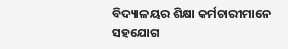ବିଦ୍ୟାଳୟର ଶିକ୍ଷା କର୍ମଚାରୀମାନେ ସହଯୋଗ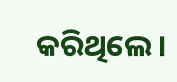କରିଥିଲେ ।